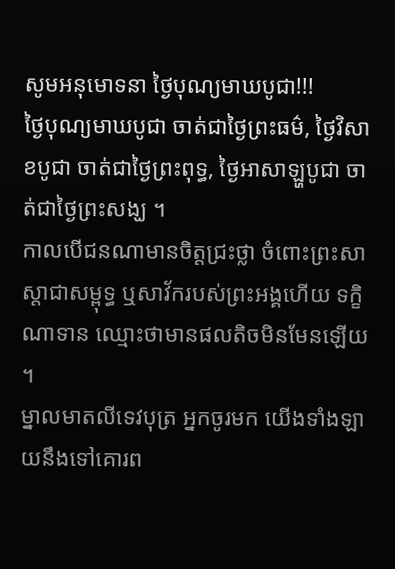សូមអនុមោទនា ថ្ងៃបុណ្យមាឃបូជា!!!
ថ្ងៃបុណ្យមាឃបូជា ចាត់ជាថ្ងៃព្រះធម៌, ថ្ងៃវិសាខបូជា ចាត់ជាថ្ងៃព្រះពុទ្ធ, ថ្ងៃអាសាឡ្ហបូជា ចាត់ជាថ្ងៃព្រះសង្ឃ ។
កាលបើជនណាមានចិត្តជ្រះថ្លា ចំពោះព្រះសាស្តាជាសម្ពុទ្ធ ឬសាវ័ករបស់ព្រះអង្គហើយ ទក្ខិណាទាន ឈ្មោះថាមានផលតិចមិនមែនឡើយ ។
ម្នាលមាតលីទេវបុត្រ អ្នកចូរមក យើងទាំងឡាយនឹងទៅគោរព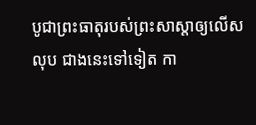បូជាព្រះធាតុរបស់ព្រះសាស្តាឲ្យលើសលុប ជាងនេះទៅទៀត កា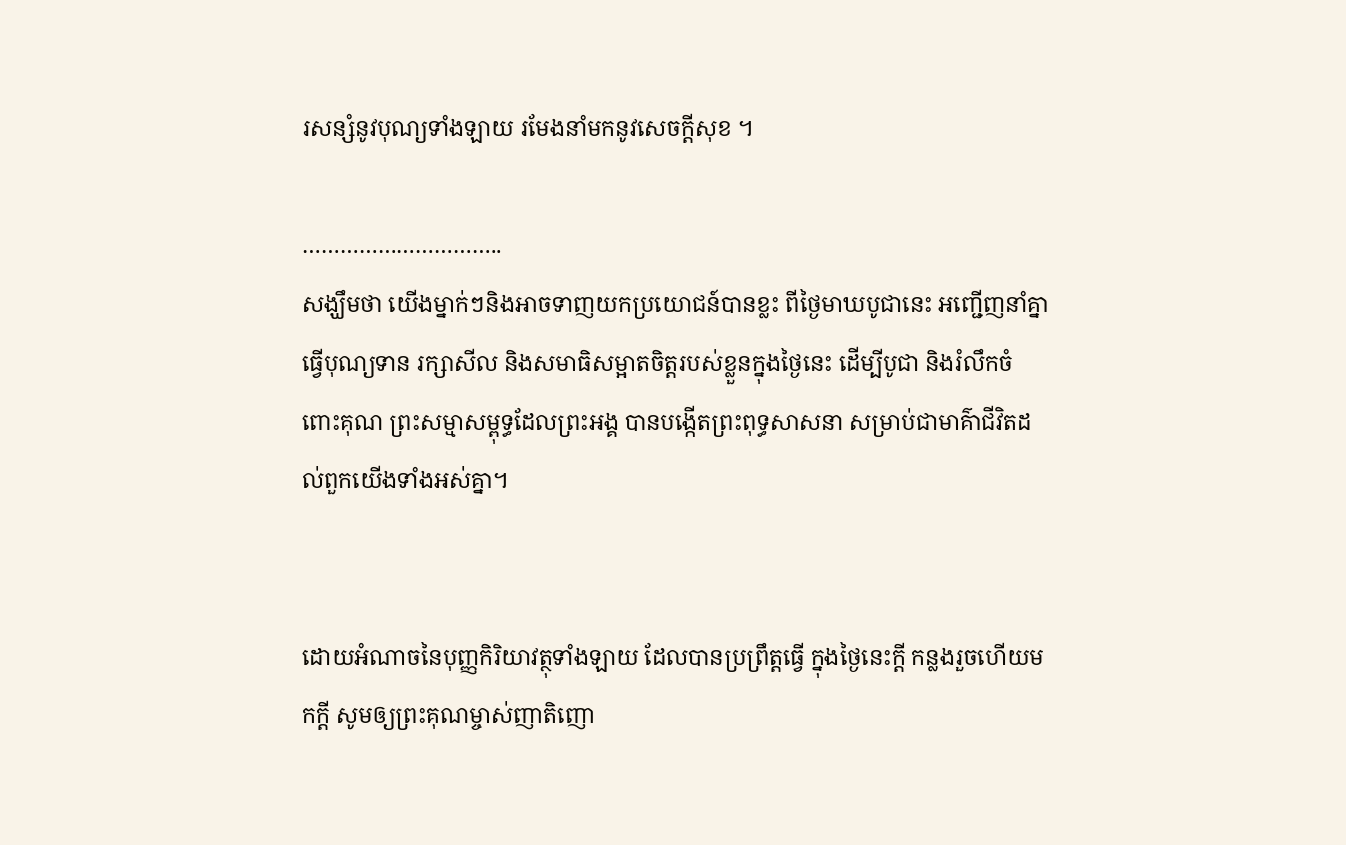រសន្សំនូវបុណ្យទាំងឡាយ រមែងនាំមកនូវសេចកី្តសុខ ។

…………………………..
សង្ឃឹមថា យើងម្នាក់ៗនិងអាចទាញយកប្រយោជន៍បានខ្លះ ពីថៃ្ងមាឃបូជានេះ អញ្ជើញនាំគ្នាធ្វើបុណ្យទាន រក្សាសីល និងសមាធិសម្អាតចិត្តរបស់ខ្លួនក្នុងថៃ្ងនេះ ដើម្បីបូជា និងរំលឹកចំពោះគុណ ព្រះសម្មាសម្ពុទ្ធដែលព្រះអង្គ បានបង្កើតព្រះពុទ្ធសាសនា សម្រាប់ជាមាគ៌ាជីវិតដល់ពួកយើងទាំងអស់គ្នា។


ដោយអំណាចនៃបុញ្ញកិរិយាវត្ថុទាំងឡាយ ដែលបានប្រព្រឹត្តធ្វេី ក្នុងថ្ងៃនេះក្តី កន្លងរួចហេីយមកក្តី សូមឲ្យព្រះគុណម្ចាស់ញាតិញោ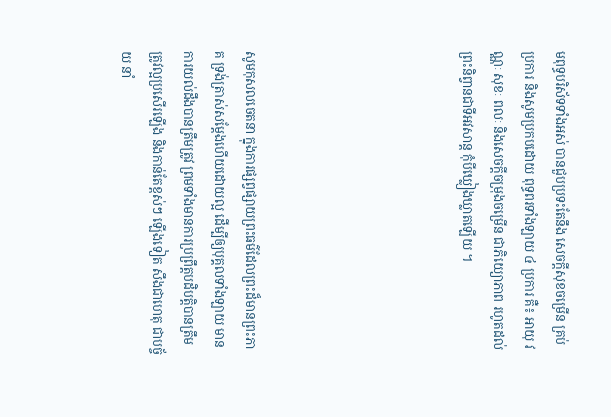មពុទ្ធបរិស័ទទាំងអស់ បានជួបប្រទះតែនឹង សេចក្តីសុខចម្រើន គ្រប់ប្រការ និងសូមប្រកបដោយ ពុទ្ធពរទាំងឡាយ ៤ ប្រការ គឺ៖ អាយុ វណ្ណៈ សុខៈ ពលៈ និងសេចក្តីចម្រុងចម្រើន ជាភិយ្យោភាព រហូតដល់ព្រះនិព្វានជាទីអវសាន្ត កុំបីឃ្លៀងឃ្លាតឡើយ ។






សូមកុសលចេតនា ក្នុងការផ្សព្វផ្សាយព្រះធម៌ដែលព្រះដ៏មានព្រះភាគ ទ្រង់ត្រាស់សម្តែងហេីយដេាយល្អ ដេីម្បីឲ្យបុគ្គលទាំងឡាយ មានការយល់ដឹងបានត្រឹមត្រូវ ព្រមទាំងមានការប្រព្រឹត្តបដិបត្តិបានត្រឹមត្រូវល្អប្រសេីរឡេីង និងកាន់តែខ្ពស់ៗ ឡេីងទៀត សឹងជាហេតុ ជាបច្ច័យ នាំ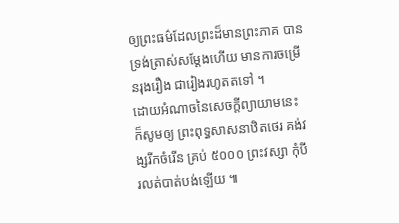ឲ្យព្រះធម៌ដែលព្រះដ៏មានព្រះភាគ បានទ្រង់ត្រាស់សម្តែងហេីយ មានការចម្រេីនរុងរឿង ជារៀងរហូតតទៅ ។
ដេាយអំណាចនៃសេចក្តីព្យាយាមនេះ ក៏សូមឲ្យ ព្រះពុទ្ធសាសនាឋិតថេរ គង់វង្សរីកចំរេីន គ្រប់ ៥០០០ ព្រះវស្សា កុំបី រលត់បាត់បង់ឡេីយ ៕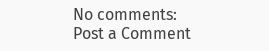No comments:
Post a Comment